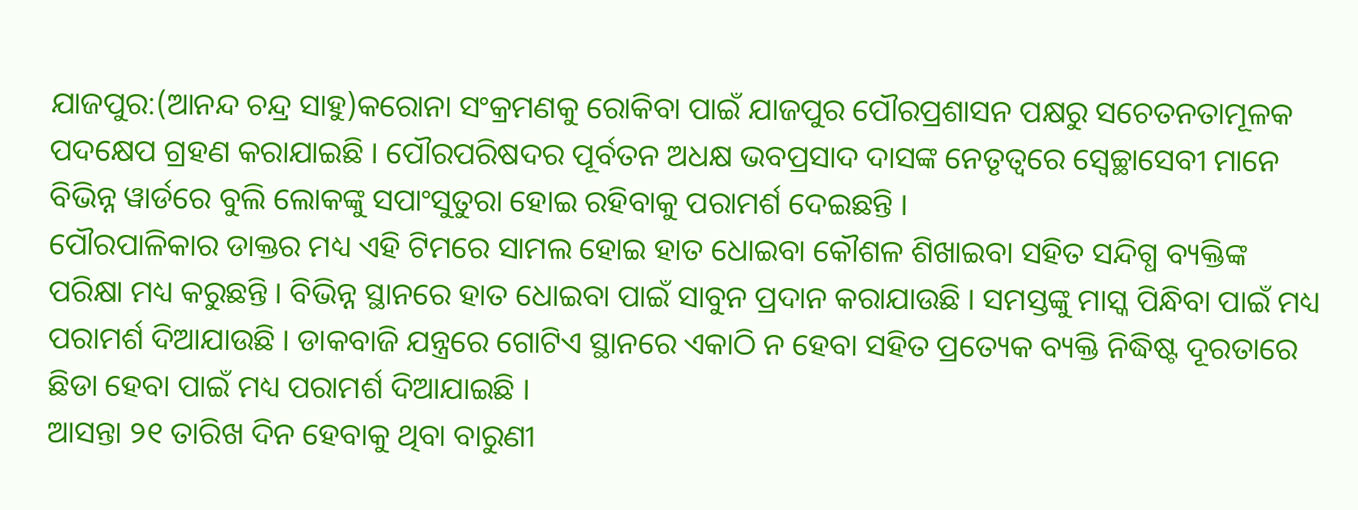ଯାଜପୁର:(ଆନନ୍ଦ ଚନ୍ଦ୍ର ସାହୁ)କରୋନା ସଂକ୍ରମଣକୁ ରୋକିବା ପାଇଁ ଯାଜପୁର ପୌରପ୍ରଶାସନ ପକ୍ଷରୁ ସଚେତନତାମୂଳକ ପଦକ୍ଷେପ ଗ୍ରହଣ କରାଯାଇଛି । ପୌରପରିଷଦର ପୂର୍ବତନ ଅଧକ୍ଷ ଭବପ୍ରସାଦ ଦାସଙ୍କ ନେତୃତ୍ୱରେ ସ୍ୱେଚ୍ଛାସେବୀ ମାନେ ବିଭିନ୍ନ ୱାର୍ଡରେ ବୁଲି ଲୋକଙ୍କୁ ସପାଂସୁତୁରା ହୋଇ ରହିବାକୁ ପରାମର୍ଶ ଦେଇଛନ୍ତି ।
ପୌରପାଳିକାର ଡାକ୍ତର ମଧ୍ୟ ଏହି ଟିମରେ ସାମଲ ହୋଇ ହାତ ଧୋଇବା କୌଶଳ ଶିଖାଇବା ସହିତ ସନ୍ଦିଗ୍ଧ ବ୍ୟକ୍ତିଙ୍କ ପରିକ୍ଷା ମଧ୍ୟ କରୁଛନ୍ତି । ବିଭିନ୍ନ ସ୍ଥାନରେ ହାତ ଧୋଇବା ପାଇଁ ସାବୁନ ପ୍ରଦାନ କରାଯାଉଛି । ସମସ୍ତଙ୍କୁ ମାସ୍କ ପିନ୍ଧିବା ପାଇଁ ମଧ୍ୟ ପରାମର୍ଶ ଦିଆଯାଉଛି । ଡାକବାଜି ଯନ୍ତ୍ରରେ ଗୋଟିଏ ସ୍ଥାନରେ ଏକାଠି ନ ହେବା ସହିତ ପ୍ରତ୍ୟେକ ବ୍ୟକ୍ତି ନିଦ୍ଧିଷ୍ଟ ଦୂରତାରେ ଛିଡା ହେବା ପାଇଁ ମଧ୍ୟ ପରାମର୍ଶ ଦିଆଯାଇଛି ।
ଆସନ୍ତା ୨୧ ତାରିଖ ଦିନ ହେବାକୁ ଥିବା ବାରୁଣୀ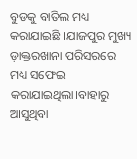ବୁଡକୁ ବାତିଲ ମଧ୍ୟ କରାଯାଇଛି ।ଯାଜପୁର ମୁଖ୍ୟ ଡ଼ାକ୍ତରଖାନା ପରିସରରେ ମଧ୍ୟ ସଫେଇ କରାଯାଇଥିଲା।ବାହାରୁ ଆସୁଥିବା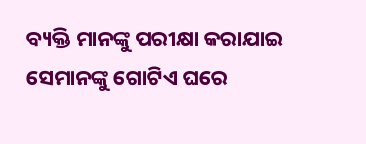ବ୍ୟକ୍ତି ମାନଙ୍କୁ ପରୀକ୍ଷା କରାଯାଇ ସେମାନଙ୍କୁ ଗୋଟିଏ ଘରେ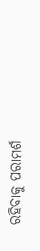ରହିବାକୁ ପରାମର୍ଶ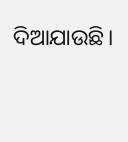ଦିଆଯାଉଛି।